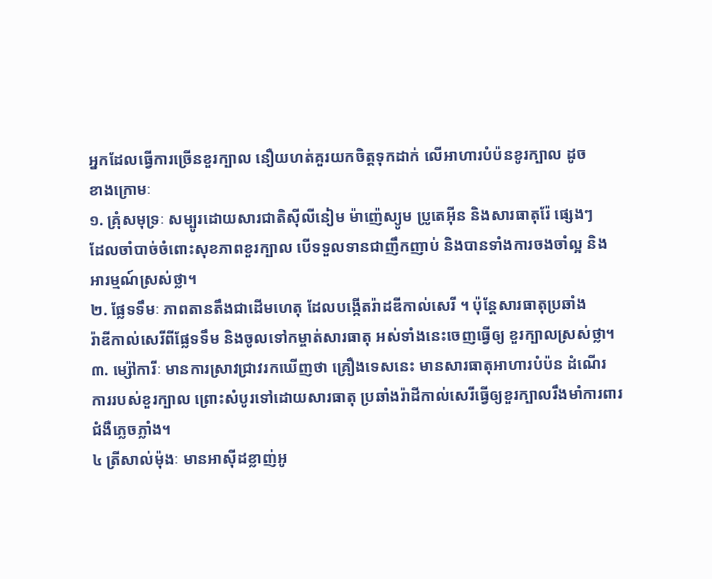អ្នកដែលធ្វើការច្រើនខួរក្បាល នឿយហត់គួរយកចិត្តទុកដាក់ លើអាហារបំប៉នខូរក្បាល ដូច
ខាងក្រោមៈ
១. គ្រុំសមុទ្រៈ សម្បូរដោយសារជាតិស៊ីលីនៀម ម៉ាញ៉េស្យូម ប្រូតេអ៊ីន និងសារធាតុរ៉ែ ផ្សេងៗ
ដែលចាំបាច់ចំពោះសុខភាពខួរក្បាល បើទទួលទានជាញឹកញាប់ និងបានទាំងការចងចាំល្អ និង
អារម្មណ៍ស្រស់ថ្លា។
២. ផ្លែទទឹមៈ ភាពតានតឹងជាដើមហេតុ ដែលបង្កើតរ៉ាដឌីកាល់សេរី ។ ប៉ុន្តែសារធាតុប្រឆាំង
រ៉ាឌីកាល់សេរីពីផ្លែទទឹម និងចូលទៅកម្ចាត់សារធាតុ អស់ទាំងនេះចេញធ្វើឲ្យ ខួរក្បាលស្រស់ថ្លា។
៣. ម្ស៉ៅការីៈ មានការស្រាវជ្រាវរកឃើញថា គ្រឿងទេសនេះ មានសារធាតុអាហារបំប៉ន ដំណើរ
ការរបស់ខួរក្បាល ព្រោះសំបូរទៅដោយសារធាតុ ប្រឆាំងរ៉ាដីកាល់សេរីធ្វើឲ្យខួរក្បាលរឹងមាំការពារ
ជំងឺភ្លេចភ្លាំង។
៤ ត្រីសាល់ម៉ុងៈ មានអាស៊ីដខ្លាញ់អូ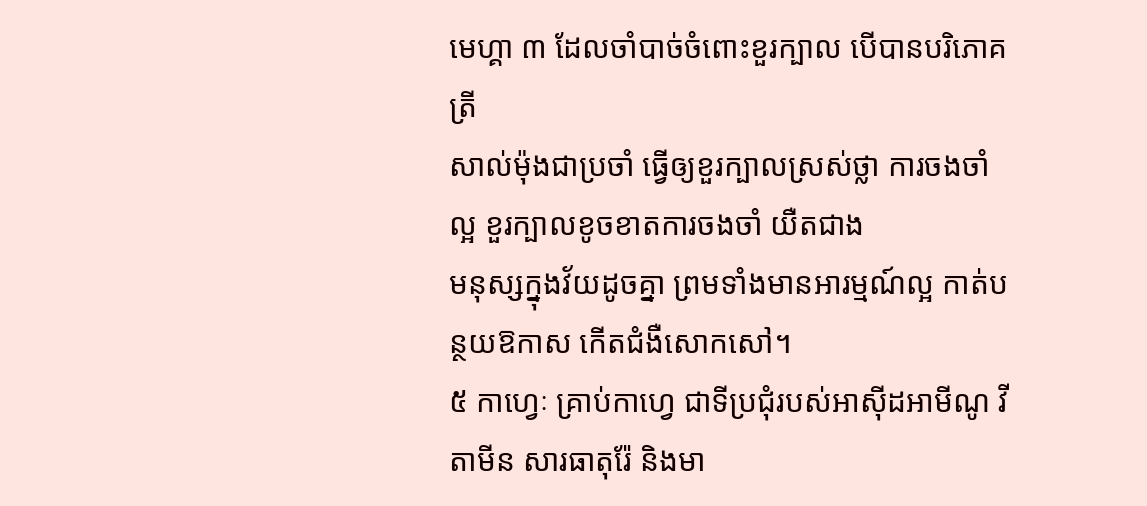មេហ្គា ៣ ដែលចាំបាច់ចំពោះខួរក្បាល បើបានបរិភោគត្រី
សាល់ម៉ុងជាប្រចាំ ធ្វើឲ្យខួរក្បាលស្រស់ថ្លា ការចងចាំល្អ ខួរក្បាលខូចខាតការចងចាំ យឺតជាង
មនុស្សក្នុងវ័យដូចគ្នា ព្រមទាំងមានអារម្មណ៍ល្អ កាត់បន្ថយឱកាស កើតជំងឺសោកសៅ។
៥ កាហ្វេៈ គ្រាប់កាហ្វេ ជាទីប្រជុំរបស់អាស៊ីដអាមីណូ វីតាមីន សារធាតុរ៉ែ និងមា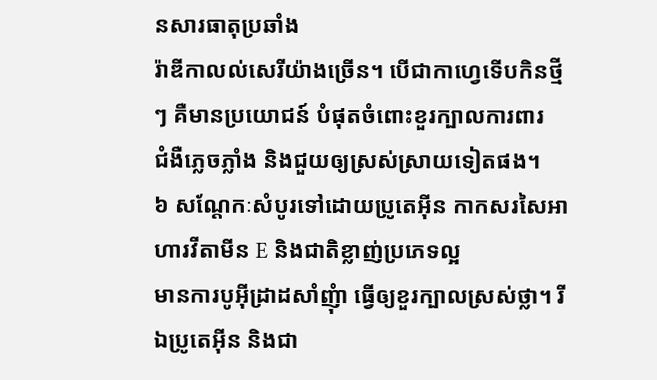នសារធាតុប្រឆាំង
រ៉ាឌីកាលល់សេរីយ៉ាងច្រើន។ បើជាកាហ្វេទើបកិនថ្មីៗ គឺមានប្រយោជន៍ បំផុតចំពោះខួរក្បាលការពារ
ជំងឺភ្លេចភ្លាំង និងជួយឲ្យស្រស់ស្រាយទៀតផង។
៦ សណ្តែកៈសំបូរទៅដោយប្រូតេអ៊ីន កាកសរសៃអាហារវីតាមីន E និងជាតិខ្លាញ់ប្រភេទល្អ
មានការបូអ៊ីដ្រាដសាំញុំា ធ្វើឲ្យខួរក្បាលស្រស់ថ្លា។ រីឯប្រូតេអ៊ីន និងជា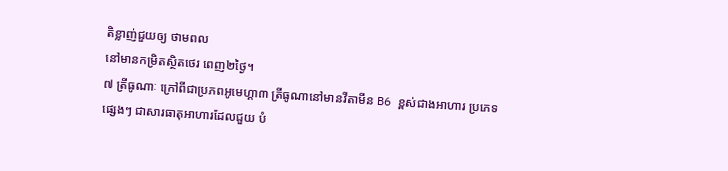តិខ្លាញ់ជួយឲ្យ ថាមពល
នៅមានកម្រិតស្ថិតថេរ ពេញ២ថ្ងៃ។
៧ ត្រីធូណាៈ ក្រៅពីជាប្រភពអូមេហ្គា៣ ត្រីធូណានៅមានវីតាមីន B6 ខ្ពស់ជាងអាហារ ប្រភេទ
ផ្សេងៗ ជាសារធាតុអាហារដែលជួយ បំ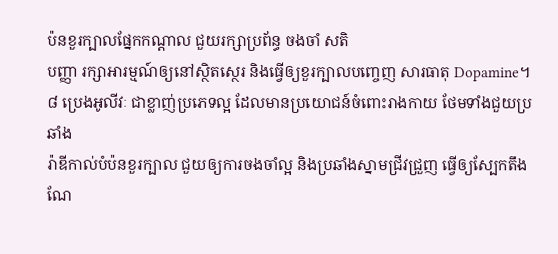ប៉នខួរក្បាលផ្នែកកណ្តាល ជួយរក្សាប្រព័ន្ធ ចងចាំ សតិ
បញ្ញា រក្សាអារម្មណ៍ឲ្យនៅស្ថិតស្ថេរ និងធ្វើឲ្យខួរក្បាលបញ្ចេញ សារធាតុ Dopamine។
៨ ប្រេងអូលីវៈ ជាខ្លាញ់ប្រភេទល្អ ដែលមានប្រយោជន៍ចំពោះរាងកាយ ថែមទាំងជួយប្រឆាំង
រ៉ាឌីកាល់បំប៉នខួរក្បាល ជួយឲ្យការចងចាំល្អ និងប្រឆាំងស្នាមជ្រីវជ្រួញ ធ្វើឲ្យស្បែកតឹងណែ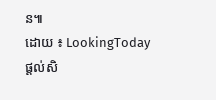ន៕
ដោយ ៖ LookingToday
ផ្តល់សិ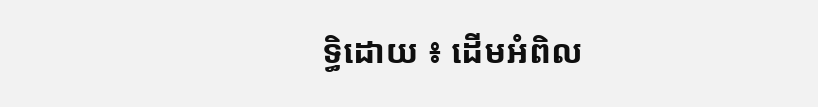ទ្ធិដោយ ៖ ដើមអំពិល